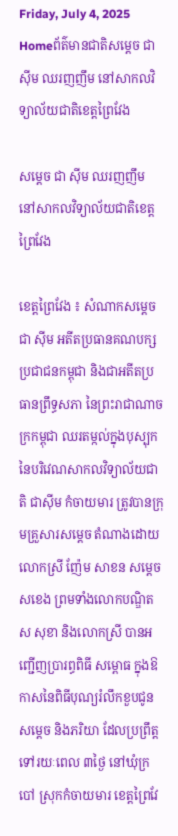Friday, July 4, 2025
Homeព័ត៌មានជាតិសម្ដេច ជា ស៊ីម ឈរញញឹម នៅសាកលវិទ្យាល័យជាតិខេត្តព្រៃវែង

សម្ដេច ជា ស៊ីម ឈរញញឹម នៅសាកលវិទ្យាល័យជាតិខេត្តព្រៃវែង

ខេត្តព្រៃវែង ៖ សំណាកសម្ដេច ជា ស៊ីម អតីតប្រធានគណបក្សប្រជាជនកម្ពុជា និងជាអតីតប្រធានព្រឹទ្ធសភា នៃព្រះរាជាណាចក្រកម្ពុជា ឈរតម្កល់ក្នុងបុស្បុក នៃបរិវេណសាកលវិទ្យាល័យជាតិ ជាស៊ីម កំចាយមារ ត្រូវបានក្រុមគ្រួសារសម្ដេច តំណាងដោយលោកស្រី ញ៉ែម សាខន សម្ដេចសខេង ព្រមទាំងលោកបណ្ឌិត ស សុខា និងលោកស្រី បានអញ្ជើញប្រារព្ធពិធី សម្ពោធ ក្នុងឱកាសនៃពិធីបុណ្យរំលឹកខួបជូនសម្ដេច និងភរិយា ដែលប្រព្រឹត្តទៅរយៈពេល ៣ថ្ងៃ នៅឃុំក្របៅ ស្រុកកំចាយមារ ខេត្តព្រៃវែ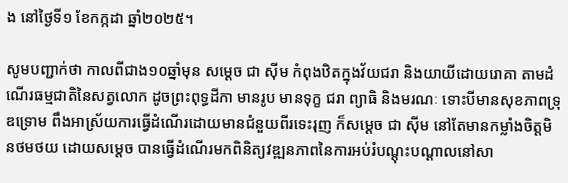ង នៅថ្ងៃទី១ ខែកក្កដា ឆ្នាំ២០២៥។

សូមបញ្ជាក់ថា កាលពីជាង១០ឆ្នាំមុន សម្ដេច ជា ស៊ីម កំពុងឋិតក្នុងវ័យជរា និងយាយីដោយរោគា តាមដំណើរធម្មជាតិនៃសត្វលោក ដូចព្រះពុទ្ធដីកា មានរូប មានទុក្ខ ជរា ព្យាធិ និងមរណៈ ទោះបីមានសុខភាពទ្រុឌទ្រោម ពឹងអាស្រ័យការធ្វើដំណើរដោយមានជំនួយពីរទេះរុញ ក៏សម្ដេច ជា ស៊ីម នៅតែមានកម្លាំងចិត្តមិនថមថយ ដោយសម្ដេច បានធ្វើដំណើរមកពិនិត្យវឌ្ឍនភាពនៃការអប់រំបណ្ដុះបណ្ដាលនៅសា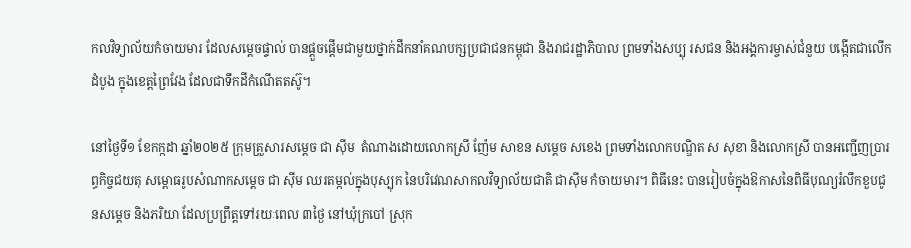កលវិទ្យាល័យកំចាយមារ ដែលសម្ដេចផ្ទាល់ បានផ្ដួចផ្ដើមជាមួយថ្នាក់ដឹកនាំគណបក្សប្រជាជនកម្ពុជា និងរាជរដ្ឋាភិបាល ព្រមទាំងសប្បុ រសជន និងអង្គការម្ចាស់ជំនួយ បង្កើតជាលើកដំបូង ក្នុងខេត្តព្រៃវែង ដែលជាទឹកដីកំណើតតស៊ូ។

នៅថ្ងៃទី១ ខែកក្កដា ឆ្នាំ២០២៥ ក្រុមគ្រួសារសម្ដេច ជា ស៊ីម  តំណាងដោយលោកស្រី ញ៉ែម សាខន សម្ដេច សខេង ព្រមទាំងលោកបណ្ឌិត ស សុខា និងលោកស្រី បានអញ្ជើញប្រារព្ធកិច្ចជយតុ សម្ពោធរូបសំណាកសម្ដេច ជា ស៊ីម ឈរតម្កល់ក្នុងបុស្បុក នៃបរិវេណសាកលវិទ្យាល័យជាតិ ជាស៊ីម កំចាយមារ។ ពិធីនេះ បានរៀបចំក្នុងឱកាសនៃពិធីបុណ្យរំលឹកខួបជូនសម្ដេច និងភរិយា ដែលប្រព្រឹត្តទៅរយៈពេល ៣ថ្ងៃ នៅឃុំក្របៅ ស្រុក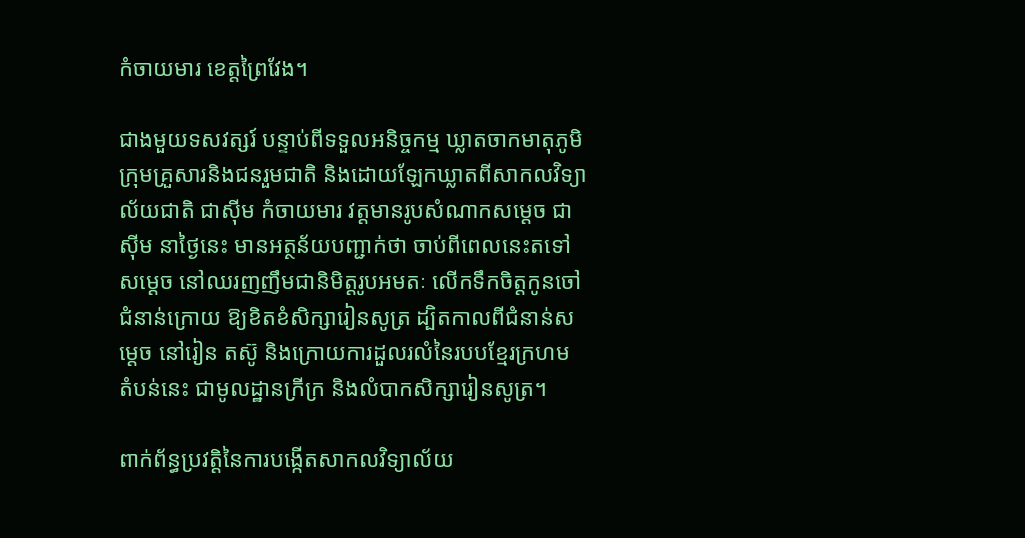កំចាយមារ ខេត្តព្រៃវែង។

ជាងមួយទសវត្សរ៍ បន្ទាប់ពីទទួលអនិច្ចកម្ម ឃ្លាតចាកមាតុភូមិ ក្រុមគ្រួសារនិងជនរួមជាតិ និងដោយឡែកឃ្លាតពីសាកលវិទ្យាល័យជាតិ ជាស៊ីម កំចាយមារ វត្តមានរូបសំណាកសម្ដេច ជា ស៊ីម នាថ្ងៃនេះ មានអត្ថន័យបញ្ជាក់ថា ចាប់ពីពេលនេះតទៅ សម្ដេច នៅឈរញញឹមជានិមិត្តរូបអមតៈ លើកទឹកចិត្តកូនចៅជំនាន់ក្រោយ ឱ្យខិតខំសិក្សារៀនសូត្រ ដ្បិតកាលពីជំនាន់សម្ដេច នៅរៀន តស៊ូ និងក្រោយការដួលរលំនៃរបបខ្មែរក្រហម តំបន់នេះ ជាមូលដ្ឋានក្រីក្រ និងលំបាកសិក្សារៀនសូត្រ។

ពាក់ព័ន្ធប្រវត្តិនៃការបង្កើតសាកលវិទ្យាល័យ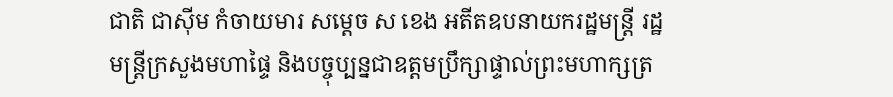ជាតិ ជាស៊ីម កំចាយមារ សម្ដេច ស ខេង អតីតឧបនាយករដ្ឋមន្ត្រី រដ្ឋមន្ត្រីក្រសួងមហាផ្ទៃ និងបច្ចុប្បន្នជាឧត្តមប្រឹក្សាផ្ទាល់ព្រះមហាក្សត្រ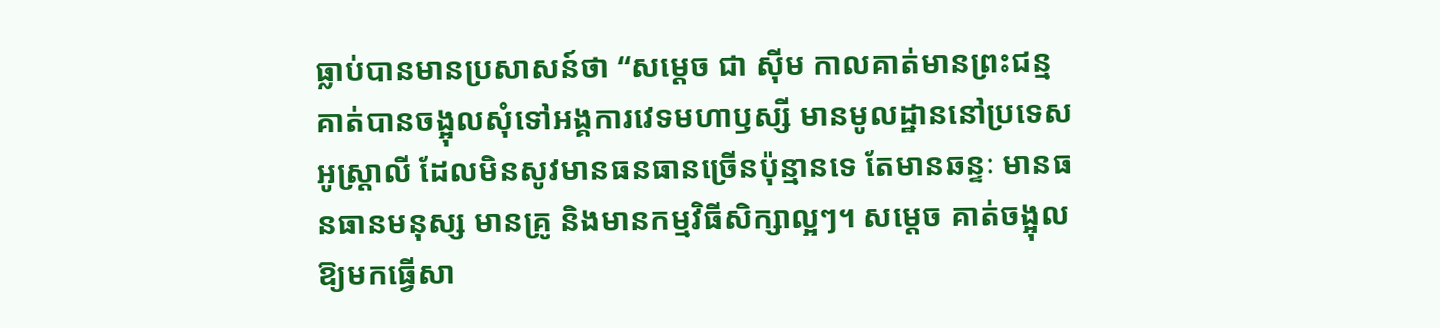ធ្លាប់បានមានប្រសាសន៍ថា “សម្ដេច ជា ស៊ីម កាលគាត់មានព្រះជន្ម គាត់បានចង្អុលសុំទៅអង្គការវេទមហាឫស្សី មានមូលដ្ឋាននៅប្រទេសអូស្រ្តាលី ដែលមិនសូវមានធនធានច្រើនប៉ុន្មានទេ តែមានឆន្ទៈ មានធនធានមនុស្ស មានគ្រូ និងមានកម្មវិធីសិក្សាល្អៗ។ សម្ដេច គាត់ចង្អុលឱ្យមកធ្វើសា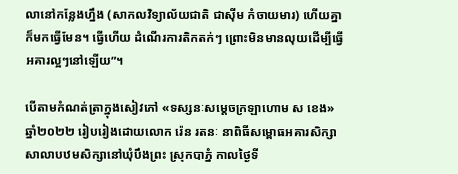លានៅកន្លែងហ្នឹង (សាកលវិទ្យាល័យជាតិ ជាស៊ីម កំចាយមារ) ហើយគ្នាក៏មកធ្វើមែន។ ធ្វើហើយ ដំណើរការតិកតក់ៗ ព្រោះមិនមានលុយដើម្បីធ្វើអគារល្អៗនៅឡើយ”។

បើតាមកំណត់ត្រាក្នុងសៀវភៅ «ទស្សនៈសម្ដេចក្រឡាហោម ស ខេង» ឆ្នាំ២០២២ រៀបរៀងដោយលោក រ៉េន រតនៈ នាពិធីសម្ពោធអគារសិក្សាសាលាបឋមសិក្សានៅឃុំបឹងព្រះ ស្រុកបាភ្នំ កាលថ្ងៃទី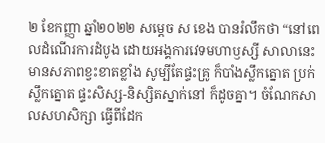២ ខែកញ្ញា ឆ្នាំ២០២២ សម្ដេច ស ខេង បានរំលឹកថា “នៅពេលដំណើរការដំបូង ដោយអង្គការវេទមហាឫស្សី សាលានេះ មានសភាពខ្វះខាតខ្លាំង សូម្បីតែផ្ទះគ្រូ ក៏បាំងស្លឹកត្នោត ប្រក់ស្លឹកត្នោត ផ្ទះសិស្ស-និស្សិតស្នាក់នៅ ក៏ដូចគ្នា។ ចំណែកសាលសហសិក្សា ធ្វើពីដែក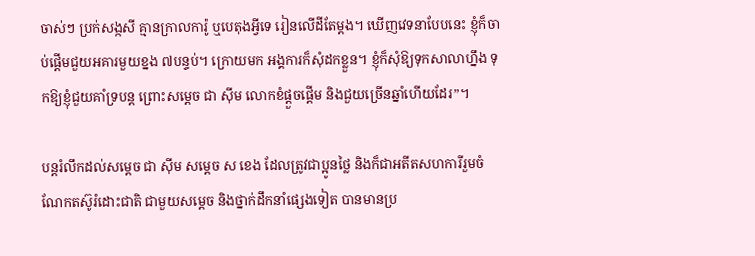ចាស់ៗ ប្រក់សង្កសី គ្មានក្រាលការ៉ូ ឬបេតុងអ្វីទេ រៀនលើដីតែម្ដង។ ឃើញវេទនាបែបនេះ ខ្ញុំក៏ចាប់ផ្ដើមជួយអគារមួយខ្នង ៧បន្ទប់។ ក្រោយមក អង្គការក៏សុំដកខ្លួន។ ខ្ញុំក៏សុំឱ្យទុកសាលាហ្នឹង ទុកឱ្យខ្ញុំជួយគាំទ្របន្ត ព្រោះសម្ដេច ជា ស៊ីម លោកខំផ្ដួចផ្ដើម និងជួយច្រើនឆ្នាំហើយដែរ”។

បន្តរំលឹកដល់សម្ដេច ជា ស៊ីម សម្ដេច ស ខេង ដែលត្រូវជាប្អូនថ្លៃ និងក៏ជាអតីតសហការីរួមចំណែកតស៊ូរំដោះជាតិ ជាមួយសម្ដេច និងថ្នាក់ដឹកនាំផ្សេងទៀត បានមានប្រ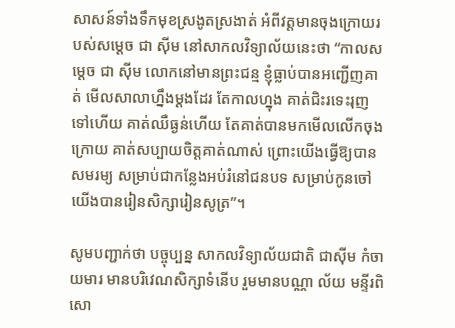សាសន៍ទាំងទឹកមុខស្រងូតស្រងាត់ អំពីវត្តមានចុងក្រោយរបស់សម្ដេច ជា ស៊ីម នៅសាកលវិទ្យាល័យនេះថា “កាលសម្ដេច ជា ស៊ីម លោកនៅមានព្រះជន្ម ខ្ញុំធ្លាប់បានអញ្ជើញគាត់ មើលសាលាហ្នឹងម្ដងដែរ តែកាលហ្នុង គាត់ជិះរទេះរុញទៅហើយ គាត់ឈឺធ្ងន់ហើយ តែគាត់បានមកមើលលើកចុងក្រោយ គាត់សប្បាយចិត្តគាត់ណាស់ ព្រោះយើងធ្វើឱ្យបានសមរម្យ សម្រាប់ជាកន្លែងអប់រំនៅជនបទ សម្រាប់កូនចៅយើងបានរៀនសិក្សារៀនសូត្រ”។

សូមបញ្ជាក់ថា បច្ចុប្បន្ន សាកលវិទ្យាល័យជាតិ ជាស៊ីម កំចាយមារ មានបរិវេណសិក្សាទំនើប រួមមានបណ្ណា ល័យ មន្ទីរពិសោ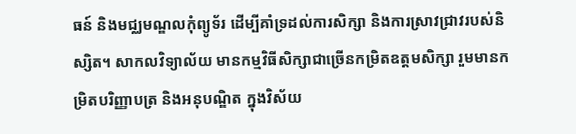ធន៍ និងមជ្ឈមណ្ឌលកុំព្យូទ័រ ដើម្បីគាំទ្រដល់ការសិក្សា និងការស្រាវជ្រាវរបស់និស្សិត។ សាកលវិទ្យាល័យ មានកម្មវិធីសិក្សាជាច្រើនកម្រិតឧត្តមសិក្សា រួមមានកម្រិតបរិញ្ញាបត្រ និងអនុបណ្ឌិត ក្នុងវិស័យ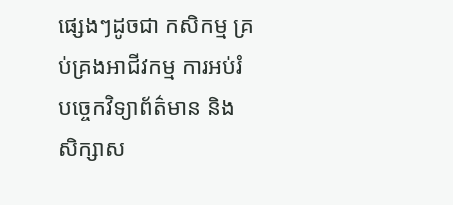ផ្សេងៗដូចជា កសិកម្ម គ្រប់គ្រងអាជីវកម្ម ការអប់រំ បច្ចេកវិទ្យាព័ត៌មាន និងសិក្សាស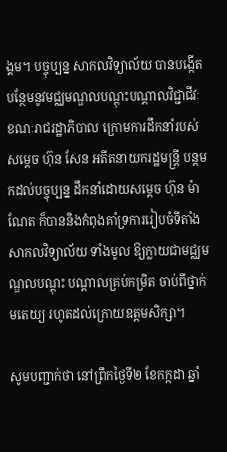ង្គម។ បច្ចុប្បន្ន សាកលវិទ្យាល័យ បានបង្កើតបន្ថែមនូវមជ្ឈមណ្ឌលបណ្ដុះបណ្ដាលវិជ្ជាជីវៈ ខណៈរាជរដ្ឋាភិបាល ក្រោមការដឹកនាំរបស់សម្ដេច ហ៊ុន សែន អតីតនាយករដ្ឋមន្ត្រី បន្តមកដល់បច្ចុប្បន្ន ដឹកនាំដោយសម្ដេច ហ៊ុន ម៉ាណែត ក៏បាននិងកំពុងគាំទ្រការរៀបចំទីតាំងសាកលវិទ្យាល័យ ទាំងមូល ឱ្យក្លាយជាមជ្ឈមណ្ឌលបណ្ដុះ បណ្ដាលគ្រប់កម្រិត ចាប់ពីថ្នាក់មតេយ្យ រហូតដល់ក្រោយឧត្តមសិក្សា។

សូមបញ្ជាក់ថា នៅព្រឹកថ្ងៃទី២ ខែកក្កដា ឆ្នាំ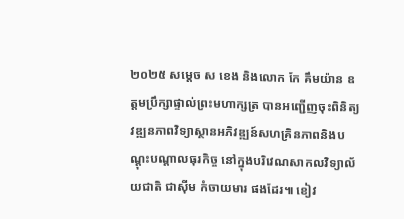២០២៥ សម្តេច ស ខេង និងលោក កែ គឹមយ៉ាន ឧត្តមប្រឹក្សាផ្ទាល់ព្រះមហាក្សត្រ បានអញ្ជើញចុះពិនិត្យវឌ្ឍនភាពវិទ្យាស្ថានអភិវឌ្ឍន៍សហគ្រិនភាពនិងបណ្តុះបណ្តាលធុរកិច្ច នៅក្នុងបរិវេណសាកលវិទ្យាល័យជាតិ ជាស៊ីម កំចាយមារ ផងដែរ៕ ខៀវ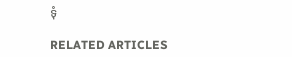ទុំ

RELATED ARTICLES